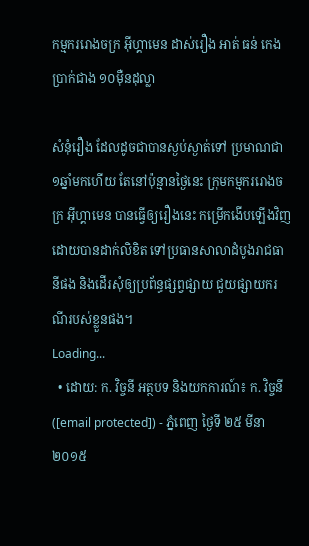កម្មកររោងចក្រ អ៊ីហ្គាមេន ដាស់រឿង អាត់ ធន់ កេងប្រាក់ជាង ១០ម៉ឺនដុល្លា

សំនុំរឿង ដែលដូចជាបានស្ងប់ស្ងាត់ទៅ ប្រមាណជា១ឆ្នាំមកហើយ តែនៅប៉ុន្មានថ្ងៃនេះ ក្រុមកម្មកររោងចក្រ អ៊ីហ្គាមេន បានធ្វើឲ្យរឿងនេះ កម្រើកងើបឡើងវិញ ដោយបានដាក់លិខិត ទៅប្រធានសាលាដំបូងរាជធានីផង និងដើរសុំឲ្យប្រព័ន្ធផ្សព្វផ្សាយ ជួយផ្សាយករណីរបស់ខ្លួនផង។
Loading...
  • ដោយ: ក. វិច្ចនី អត្ថបទ និងយកការណ៍៖ ក. វិច្ចនី ([email protected]) - ភ្នំពេញ ថ្ងៃទី ២៥ មីនា ២០១៥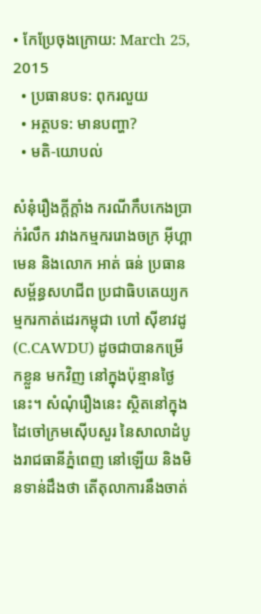• កែប្រែចុងក្រោយ: March 25, 2015
  • ប្រធានបទ: ពុករលួយ
  • អត្ថបទ: មានបញ្ហា?
  • មតិ-យោបល់

សំនុំរឿងក្ដីក្ដាំង ករណីកឹបកេងប្រាក់រំលឹក រវាងកម្មកររោងចក្រ អ៊ីហ្គាមេន និងលោក អាត់ ធន់ ប្រធានសម្ព័ន្ធសហជីព ប្រជាធិបតេយ្យកម្មករកាត់ដេរកម្ពុជា ហៅ ស៊ីខាវដូ (C.CAWDU) ដូចជាបានកម្រើកខ្លួន មកវិញ នៅក្នុងប៉ុន្មានថ្ងៃនេះ។ សំណុំរឿងនេះ ស្ថិតនៅក្នុងដៃចៅក្រមស៊ើបសួរ នៃសាលាដំបូងរាជធានីភ្នំពេញ នៅឡើយ និងមិនទាន់ដឹងថា តើតុលាការនឹងចាត់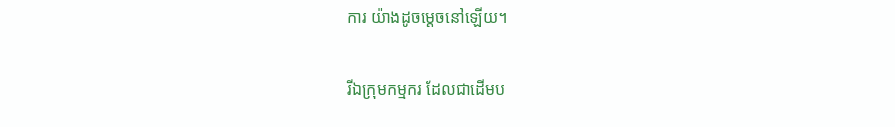ការ យ៉ាងដូចម្ដេចនៅឡើយ។

រីឯក្រុមកម្មករ ដែលជាដើមប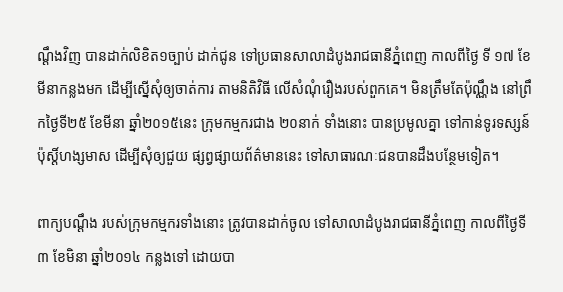ណ្ដឹងវិញ បានដាក់លិខិត១ច្បាប់ ដាក់ជូន ទៅប្រធានសាលាដំបូងរាជធានីភ្នំពេញ កាលពីថ្ងៃ ទី ១៧ ខែមីនាកន្លងមក ដើម្បីស្នើសុំឲ្យចាត់ការ តាមនិតិវិធី លើសំណុំរឿងរបស់ពួកគេ។ មិនត្រឹមតែប៉ុណ្ណឹង នៅព្រឹកថ្ងៃទី២៥ ខែមីនា ឆ្នាំ២០១៥នេះ ក្រុមកម្មករជាង ២០នាក់ ទាំងនោះ បានប្រមូលគ្នា ទៅកាន់ទូរទស្សន៍ប៉ុស្តិ៍ហង្សមាស ដើម្បីសុំឲ្យជួយ ផ្សព្វផ្សាយព័ត៌មាននេះ ទៅសាធារណៈជនបានដឹងបន្ថែមទៀត។

ពាក្យបណ្ដឹង របស់ក្រុមកម្មករទាំងនោះ ត្រូវបានដាក់ចូល ទៅសាលាដំបូងរាជធានីភ្នំពេញ កាលពីថ្ងៃទី៣ ខែមិនា ឆ្នាំ២០១៤ កន្លងទៅ ដោយបា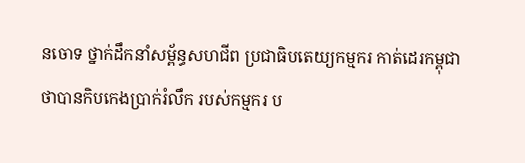នចោទ ថ្នាក់ដឹកនាំសម្ព័ន្ធសហជីព ប្រជាធិបតេយ្យកម្មករ កាត់ដេរកម្ពុជា ថាបានកិបកេងប្រាក់រំលឹក របស់កម្មករ ប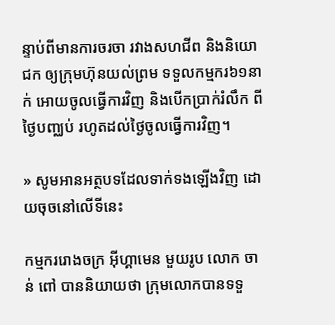ន្ទាប់ពីមានការចរចា រវាងសហជីព និងនិយោជក ឲ្យក្រុមហ៊ុនយល់ព្រម ទទួលកម្មករ៦១នាក់ អោយចូលធ្វើការវិញ និងបើកប្រាក់រំលឹក ពីថ្ងៃបញ្ឈប់ រហូតដល់ថ្ងៃចូលធ្វើការវិញ។

» សូមអានអត្ថបទដែលទាក់ទងឡើងវិញ ដោយចុចនៅលើទីនេះ

កម្មកររោងចក្រ អ៊ីហ្គាមេន មួយរូប លោក ចាន់ ពៅ បាននិយាយថា ក្រុមលោកបានទទួ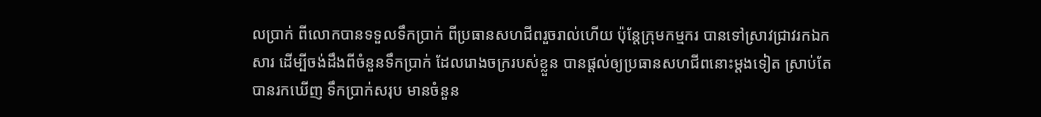លប្រាក់ ពីលោកបានទទួលទឹកប្រាក់ ពីប្រធានសហជីពរួចរាល់ហើយ ប៉ុន្តែក្រុមកម្មករ បានទៅស្រាវជ្រាវរកឯកសារ ដើម្បីចង់ដឹងពីចំនួនទឹកប្រាក់ ដែលរោងចក្ររបស់ខ្លួន បានផ្តល់ឲ្យប្រធានសហជីពនោះម្តងទៀត ស្រាប់តែបានរកឃើញ ទឹកប្រាក់សរុប មានចំនួន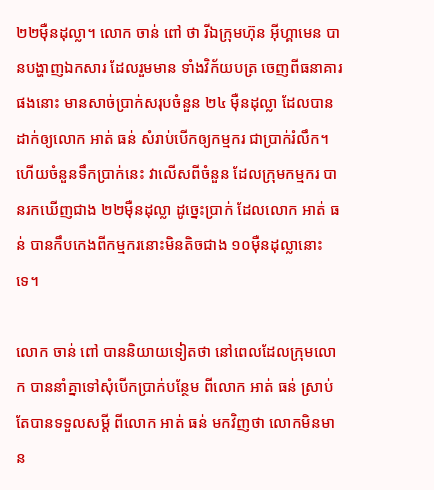២២ម៉ឺនដុល្លា។ លោក ចាន់ ពៅ ថា រីឯក្រុមហ៊ុន អ៊ីហ្គាមេន បានបង្ហាញឯកសារ ដែលរួមមាន ទាំងវិក័យបត្រ ចេញពីធនាគារផងនោះ មានសាច់ប្រាក់សរុបចំនួន ២៤ ម៉ឺនដុល្លា ដែលបានដាក់ឲ្យលោក អាត់ ធន់ សំរាប់បើកឲ្យកម្មករ ជាប្រាក់រំលឹក។ ហើយចំនួនទឹកប្រាក់នេះ វាលើសពីចំនួន ដែលក្រុមកម្មករ បានរកឃើញជាង ២២ម៉ឺនដុល្លា ដូច្នេះប្រាក់ ដែលលោក អាត់ ធន់ បានកឹបកេងពីកម្មករនោះមិនតិចជាង ១០ម៉ឺនដុល្លានោះទេ។

លោក ចាន់ ពៅ បាននិយាយទៀតថា នៅពេលដែលក្រុមលោក បាននាំគ្នាទៅសុំបើកប្រាក់បន្ថែម ពីលោក អាត់ ធន់ ស្រាប់តែបានទទួលសម្ដី ពីលោក អាត់ ធន់ មកវិញថា លោកមិនមាន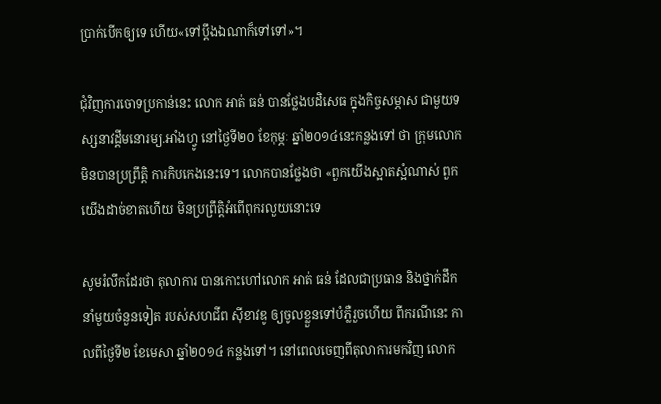ប្រាក់បើកឲ្យទេ ហើយ«ទៅប្តឹងឯណាក៏ទៅទៅ»។

ជុំវិញការចោទប្រកាន់នេះ លោក អាត់ ធន់ បានថ្លែងបដិសេធ ក្នុងកិច្ចសម្ភាស ជាមួយទស្សនាវដ្ដីមនោរម្យ.អាំងហ្វូ នៅថ្ងៃទី២០ ខែកុម្ភៈ ឆ្នាំ២០១៤នេះកន្លងទៅ ថា ក្រុមលោកមិនបានប្រព្រឹត្តិ ការកិបកេងនេះទេ។ លោកបានថ្លែងថា «ពួកយើងស្អាតស្អំណាស់ ពួកយើងដាច់ខាតហើយ មិនប្រព្រឹត្តិអំពើពុករលួយនោះទេ

សូមរំលឹកដែរថា តុលាការ បានកោះហៅលោក អាត់ ធន់ ដែលជាប្រធាន និងថ្នាក់ដឹកនាំមួយចំនួនទៀត របស់សហជីព ស៊ីខាវឌូ ឲ្យចូលខ្លួនទៅបំភ្លឺរួចហើយ ពីករណីនេះ កាលពីថ្ងៃទី២ ខែមេសា ឆ្នាំ២០១៤ កន្លងទៅ។ នៅពេលចេញពីតុលាការមកវិញ លោក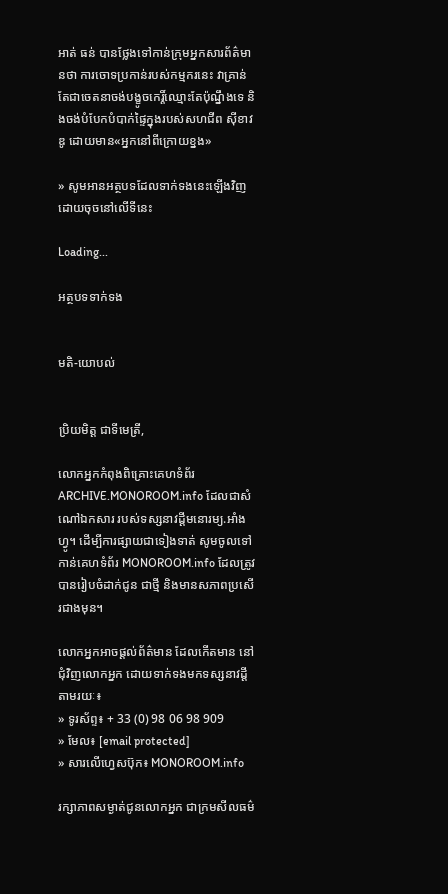អាត់ ធន់ បានថ្លែងទៅកាន់ក្រុមអ្នកសារព័ត៌មានថា ការចោទប្រកាន់របស់កម្មករនេះ វាគ្រាន់តែជាចេតនាចង់បង្ខូចកេរ្តិ៍ឈ្មោះតែប៉ុណ្នឹងទេ និងចង់បំបែកបំបាក់ផ្ទៃក្នុងរបស់សហជីព ស៊ីខាវឌូ ដោយមាន«អ្នកនៅពីក្រោយខ្នង»

» សូមអានអត្ថបទដែលទាក់ទងនេះឡើងវិញ ដោយចុចនៅលើទីនេះ

Loading...

អត្ថបទទាក់ទង


មតិ-យោបល់


ប្រិយមិត្ត ជាទីមេត្រី,

លោកអ្នកកំពុងពិគ្រោះគេហទំព័រ ARCHIVE.MONOROOM.info ដែលជាសំណៅឯកសារ របស់ទស្សនាវដ្ដីមនោរម្យ.អាំងហ្វូ។ ដើម្បីការផ្សាយជាទៀងទាត់ សូមចូលទៅកាន់គេហទំព័រ MONOROOM.info ដែលត្រូវបានរៀបចំដាក់ជូន ជាថ្មី និងមានសភាពប្រសើរជាងមុន។

លោកអ្នកអាចផ្ដល់ព័ត៌មាន ដែលកើតមាន នៅជុំវិញលោកអ្នក ដោយទាក់ទងមកទស្សនាវដ្ដី តាមរយៈ៖
» ទូរស័ព្ទ៖ + 33 (0) 98 06 98 909
» មែល៖ [email protected]
» សារលើហ្វេសប៊ុក៖ MONOROOM.info

រក្សាភាពសម្ងាត់ជូនលោកអ្នក ជាក្រមសីលធម៌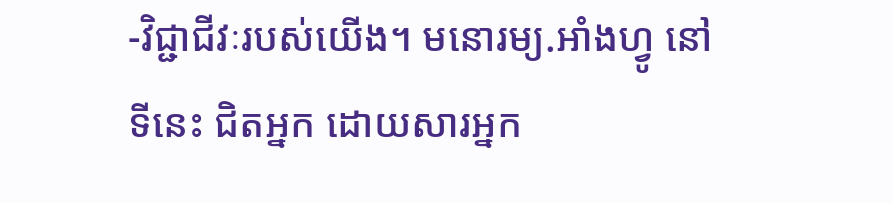-វិជ្ជាជីវៈរបស់យើង។ មនោរម្យ.អាំងហ្វូ នៅទីនេះ ជិតអ្នក ដោយសារអ្នក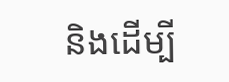និងដើម្បី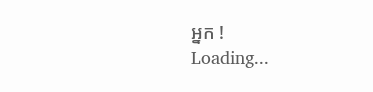អ្នក !
Loading...